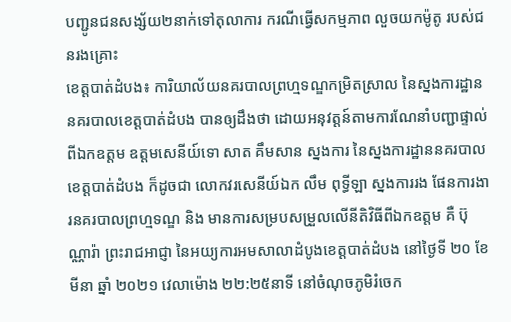បញ្ជូនជនសង្ស័យ២នាក់ទៅតុលាការ ករណីធ្វើសកម្មភាព លួចយកម៉ូតូ របស់ជនរងគ្រោះ
ខេត្តបាត់ដំបង៖ ការិយាល័យនគរបាលព្រហ្មទណ្ឌកម្រិតស្រាល នៃស្នងការដ្ឋាននគរបាលខេត្តបាត់ដំបង បានឲ្យដឹងថា ដោយអនុវត្តន៍តាមការណែនាំបញ្ជាផ្ទាល់ ពីឯកឧត្ដម ឧត្ដមសេនីយ៍ទោ សាត គឹមសាន ស្នងការ នៃស្នងការដ្ឋាននគរបាលខេត្តបាត់ដំបង ក៏ដូចជា លោកវរសេនីយ៍ឯក លឹម ពុទ្ធីឡា ស្នងការរង ផែនការងារនគរបាលព្រហ្មទណ្ឌ និង មានការសម្របសម្រួលលើនីតិវិធីពីឯកឧត្តម គឺ ប៊ុណ្ណារ៉ា ព្រះរាជអាជ្ញា នៃអយ្យការអមសាលាដំបូងខេត្តបាត់ដំបង នៅថ្ងៃទី ២០ ខែ មីនា ឆ្នាំ ២០២១ វេលាម៉ោង ២២:២៥នាទី នៅចំណុចភូមិរំចេក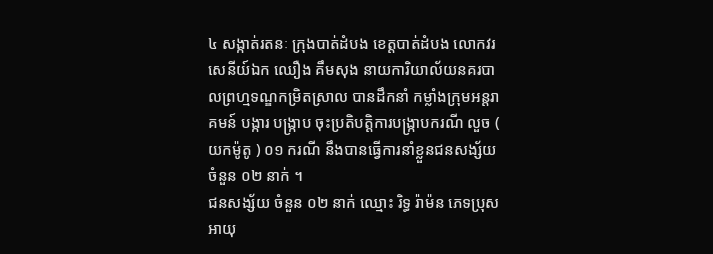៤ សង្កាត់រតនៈ ក្រុងបាត់ដំបង ខេត្តបាត់ដំបង លោកវរសេនីយ៍ឯក ឈឿង គឹមសុង នាយការិយាល័យនគរបាលព្រហ្មទណ្ឌកម្រិតស្រាល បានដឹកនាំ កម្លាំងក្រុមអន្តរាគមន៍ បង្ការ បង្ក្រាប ចុះប្រតិបត្តិការបង្ក្រាបករណី លួច ( យកម៉ូតូ ) ០១ ករណី នឹងបានធ្វើការនាំខ្លួនជនសង្ស័យ ចំនួន ០២ នាក់ ។
ជនសង្ស័យ ចំនួន ០២ នាក់ ឈ្មោះ រិទ្ធ រ៉ាម៉ន ភេទប្រុស អាយុ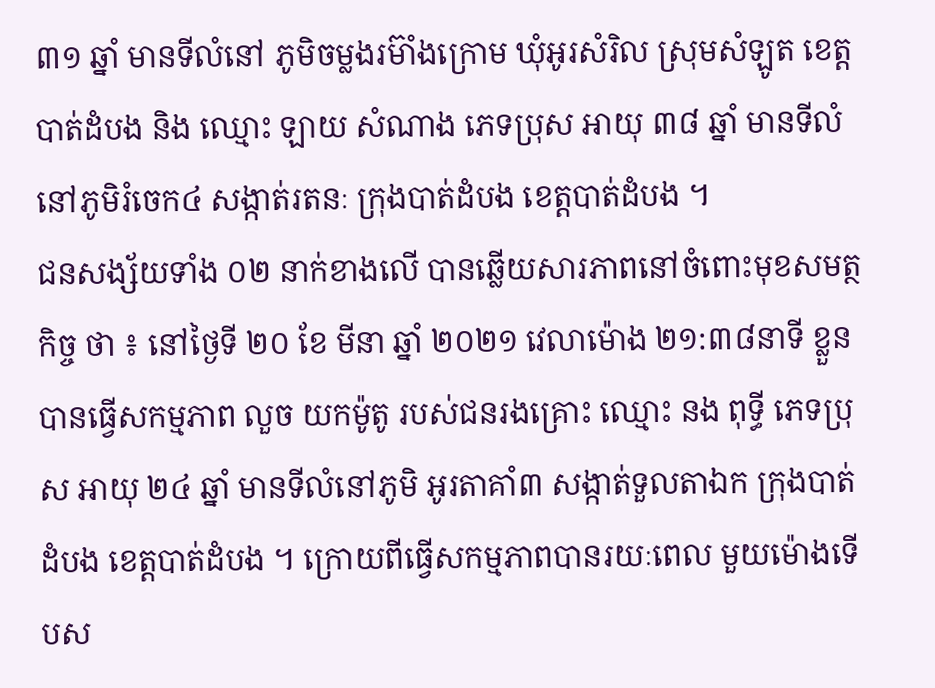៣១ ឆ្នាំ មានទីលំនៅ ភូមិចម្លងរម៊ាំងក្រោម ឃុំអូរសំរិល ស្រុមសំឡូត ខេត្តបាត់ដំបង និង ឈ្មោះ ឡាយ សំណាង ភេទប្រុស អាយុ ៣៨ ឆ្នាំ មានទីលំនៅភូមិរំចេក៤ សង្កាត់រតនៈ ក្រុងបាត់ដំបង ខេត្តបាត់ដំបង ។
ជនសង្ស័យទាំង ០២ នាក់ខាងលើ បានឆ្លើយសារភាពនៅចំពោះមុខសមត្ថកិច្ច ថា ៖ នៅថ្ងៃទី ២០ ខែ មីនា ឆ្នាំ ២០២១ វេលាម៉ោង ២១:៣៨នាទី ខ្លួនបានធ្វើសកម្មភាព លួច យកម៉ូតូ របស់ជនរងគ្រោះ ឈ្មោះ នង ពុទ្ធី ភេទប្រុស អាយុ ២៤ ឆ្នាំ មានទីលំនៅភូមិ អូរតាគាំ៣ សង្កាត់ទួលតាឯក ក្រុងបាត់ដំបង ខេត្តបាត់ដំបង ។ ក្រោយពីធ្វើសកម្មភាពបានរយៈពេល មួយម៉ោងទើបស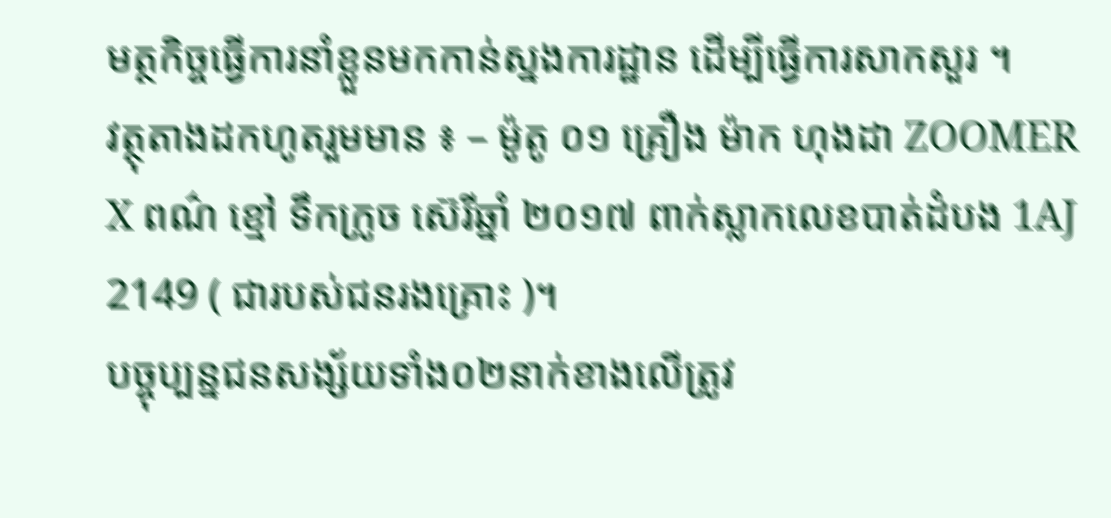មត្ថកិច្ចធ្វើការនាំខ្លួនមកកាន់ស្នងការដ្ឋាន ដើម្បីធ្វើការសាកសួរ ។
វត្ថុតាងដកហូតរួមមាន ៖ – ម៉ូតូ ០១ គ្រឿង ម៉ាក ហុងដា ZOOMER X ពណ៌ ខ្មៅ ទឹកក្រូច ស៊េរីឆ្នាំ ២០១៧ ពាក់ស្លាកលេខបាត់ដំបង 1AJ 2149 ( ជារបស់ជនរងគ្រោះ )។
បច្ចុប្បន្នជនសង្ស័យទាំង០២នាក់ខាងលើត្រូវ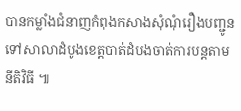បានកម្លាំងជំនាញកំពុងកសាងសុំណុំរឿងបញ្ជូនទៅសាលាដំបូងខេត្តបាត់ដំបងចាត់ការបន្តតាមនីតិវិធី ៕